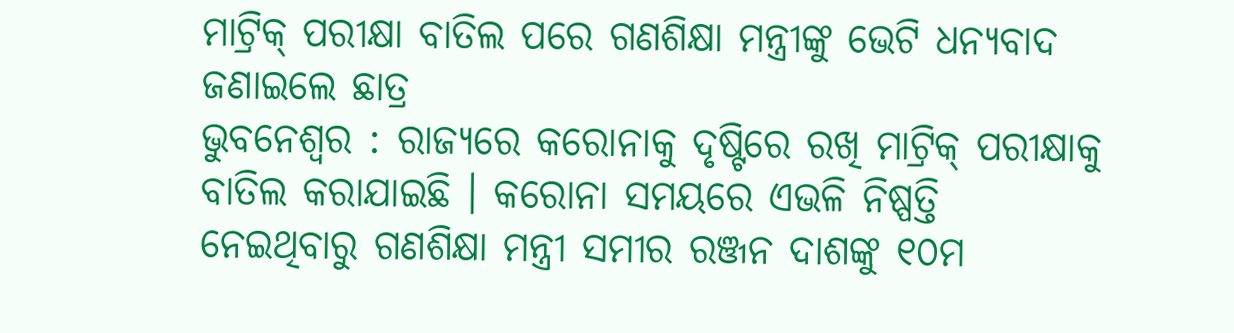ମାଟ୍ରିକ୍ ପରୀକ୍ଷା ବାତିଲ ପରେ ଗଣଶିକ୍ଷା ମନ୍ତ୍ରୀଙ୍କୁ ଭେଟି ଧନ୍ୟବାଦ ଜଣାଇଲେ ଛାତ୍ର
ଭୁବନେଶ୍ୱର : ରାଜ୍ୟରେ କରୋନାକୁ ଦୃଷ୍ଟିରେ ରଖି ମାଟ୍ରିକ୍ ପରୀକ୍ଷାକୁ ବାତିଲ କରାଯାଇଛି । କରୋନା ସମୟରେ ଏଭଳି ନିଷ୍ପତ୍ତି ନେଇଥିବାରୁ ଗଣଶିକ୍ଷା ମନ୍ତ୍ରୀ ସମୀର ରଞ୍ଜନ ଦାଶଙ୍କୁ ୧୦ମ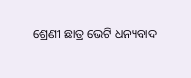ଶ୍ରେଣୀ ଛାତ୍ର ଭେଟି ଧନ୍ୟବାଦ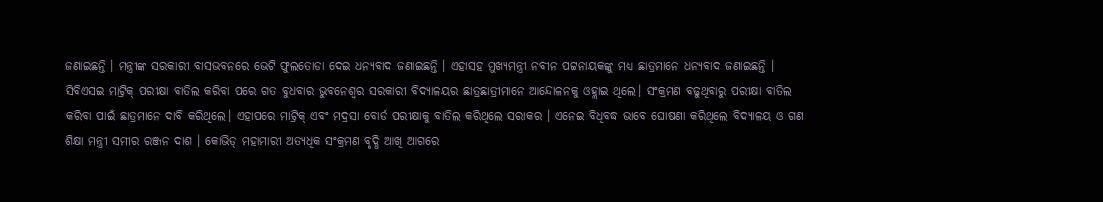ଜଣାଇଛନ୍ତି । ମନ୍ତ୍ରୀଙ୍କ ସରକାରୀ ବାସଭବନରେ ଭେଟି ଫୁଲତୋଡା ଦେଇ ଧନ୍ୟବାଦ ଜଣାଇଛନ୍ତି । ଏହାସହ ମୁଖ୍ୟମନ୍ତ୍ରୀ ନବୀନ ପଟ୍ଟନାୟକଙ୍କୁ ମଧ୍ୟ ଛାତ୍ରମାନେ ଧନ୍ୟବାଦ ଜଣାଇଛନ୍ତି ।
ସିବିଏସଇ ମାଟ୍ରିକ୍ ପରୀକ୍ଷା ବାତିଲ କରିବା ପରେ ଗତ ବୁଧବାର ଭୁବନେଶ୍ବର ସରକାରୀ ବିଦ୍ୟାଳୟର ଛାତ୍ରଛାତ୍ରୀମାନେ ଆନ୍ଦୋଳନକୁ ଓହ୍ଲାଇ ଥିଲେ। ସଂକ୍ରମଣ ବଢୁଥିବାରୁ ପରୀକ୍ଷା ବାତିଲ କରିବା ପାଇଁ ଛାତ୍ରମାନେ ଦାବି କରିଥିଲେ। ଏହାପରେ ମାଟ୍ରିକ୍ ଏବଂ ମଦ୍ରସା ବୋର୍ଡ ପରୀକ୍ଷାକୁ ବାତିଲ କରିଥିଲେ ସରାକର । ଏନେଇ ବିଧିବଦ୍ଧ ଭାବେ ଘୋଷଣା କରିଥିଲେ ବିଦ୍ୟାଳୟ ଓ ଗଣ ଶିକ୍ଷା ମନ୍ତ୍ରୀ ସମୀର ରଞ୍ଜନ ଦାଶ । କୋଭିଡ୍ ମହାମାରୀ ଅତ୍ୟଧିକ ସଂକ୍ରମଣ ବୃଦ୍ଧି ଆଖି ଆଗରେ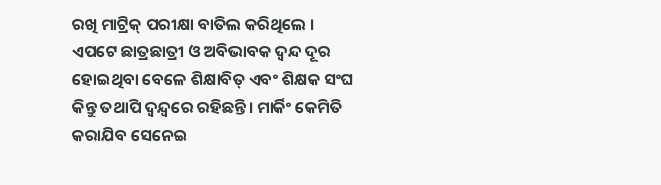ରଖି ମାଟ୍ରିକ୍ ପରୀକ୍ଷା ବାତିଲ କରିଥିଲେ । ଏପଟେ ଛାତ୍ରଛାତ୍ରୀ ଓ ଅବିଭାବକ ଦ୍ବନ୍ଦ ଦୂର ହୋଇଥିବା ବେଳେ ଶିକ୍ଷାବିତ୍ ଏବଂ ଶିକ୍ଷକ ସଂଘ କିନ୍ତୁ ତଥାପି ଦ୍ବନ୍ଦ୍ବରେ ରହିଛନ୍ତି। ମାର୍କିଂ କେମିତି କରାଯିବ ସେନେଇ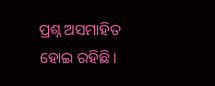ପ୍ରଶ୍ନ ଅସମାହିତ ହୋଇ ରହିଛି।